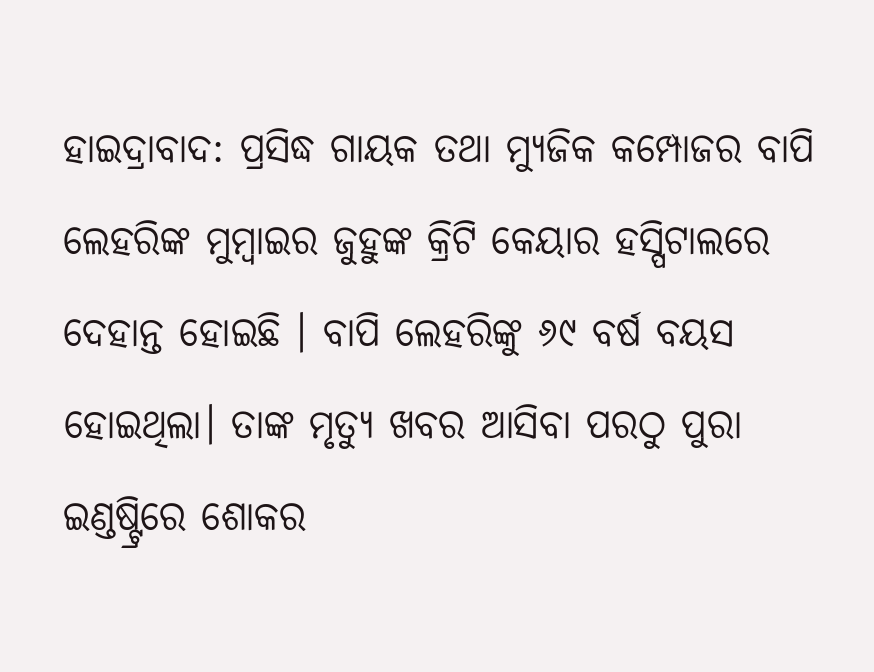ହାଇଦ୍ରାବାଦ: ପ୍ରସିଦ୍ଧ ଗାୟକ ତଥା ମ୍ୟୁଜିକ କମ୍ପୋଜର ବାପି ଲେହରିଙ୍କ ମୁମ୍ବାଇର ଜୁହୁଙ୍କ କ୍ରିଟି କେୟାର ହସ୍ପିଟାଲରେ ଦେହାନ୍ତ ହୋଇଛି । ବାପି ଲେହରିଙ୍କୁ ୬୯ ବର୍ଷ ବୟସ ହୋଇଥିଲା। ତାଙ୍କ ମୃତ୍ୟୁ ଖବର ଆସିବା ପରଠୁ ପୁରା ଇଣ୍ଡଷ୍ଟ୍ରିରେ ଶୋକର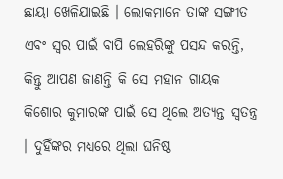ଛାୟା ଖେଳିଯାଇଛି । ଲୋକମାନେ ତାଙ୍କ ସଙ୍ଗୀତ ଏବଂ ସ୍ୱର ପାଇଁ ବାପି ଲେହରିଙ୍କୁ ପସନ୍ଦ କରନ୍ତି, କିନ୍ତୁ ଆପଣ ଜାଣନ୍ତି କି ସେ ମହାନ ଗାୟକ କିଶୋର କୁମାରଙ୍କ ପାଇଁ ସେ ଥିଲେ ଅତ୍ୟନ୍ତ ସ୍ୱତନ୍ତ୍ର । ଦୁହିଁଙ୍କର ମଧ୍ୟରେ ଥିଲା ଘନିଷ୍ଠ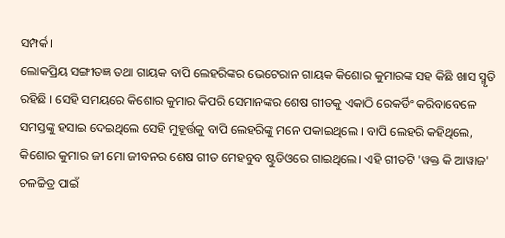ସମ୍ପର୍କ।
ଲୋକପ୍ରିୟ ସଙ୍ଗୀତଜ୍ଞ ତଥା ଗାୟକ ବାପି ଲେହରିଙ୍କର ଭେଟେରାନ ଗାୟକ କିଶୋର କୁମାରଙ୍କ ସହ କିଛି ଖାସ ସ୍ମୃତି ରହିଛି । ସେହି ସମୟରେ କିଶୋର କୁମାର କିପରି ସେମାନଙ୍କର ଶେଷ ଗୀତକୁ ଏକାଠି ରେକର୍ଡିଂ କରିବାବେଳେ ସମସ୍ତଙ୍କୁ ହସାଇ ଦେଇଥିଲେ ସେହି ମୁହୂର୍ତ୍ତକୁ ବାପି ଲେହରିଙ୍କୁ ମନେ ପକାଇଥିଲେ । ବାପି ଲେହରି କହିଥିଲେ, କିଶୋର କୁମାର ଜୀ ମୋ ଜୀବନର ଶେଷ ଗୀତ ମେହବୁବ ଷ୍ଟୁଡିଓରେ ଗାଇଥିଲେ। ଏହି ଗୀତଟି 'ୱକ୍ତ କି ଆୱାଜ' ଚଳଚ୍ଚିତ୍ର ପାଇଁ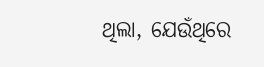ଥିଲା, ଯେଉଁଥିରେ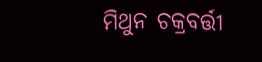ମିଥୁନ ଚକ୍ରବର୍ତ୍ତୀ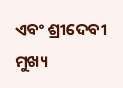ଏବଂ ଶ୍ରୀଦେବୀ ମୁଖ୍ୟ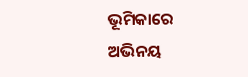ଭୂମିକାରେ ଅଭିନୟ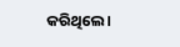କରିଥିଲେ।